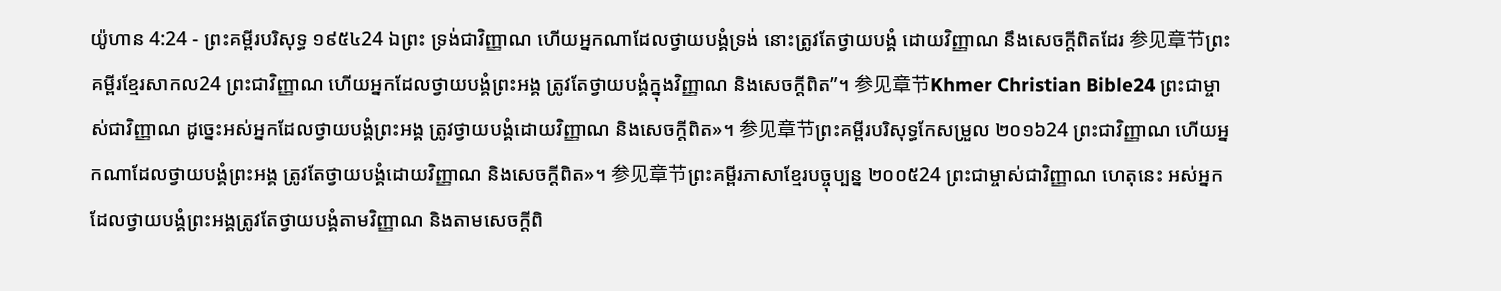យ៉ូហាន 4:24 - ព្រះគម្ពីរបរិសុទ្ធ ១៩៥៤24 ឯព្រះ ទ្រង់ជាវិញ្ញាណ ហើយអ្នកណាដែលថ្វាយបង្គំទ្រង់ នោះត្រូវតែថ្វាយបង្គំ ដោយវិញ្ញាណ នឹងសេចក្ដីពិតដែរ 参见章节ព្រះគម្ពីរខ្មែរសាកល24 ព្រះជាវិញ្ញាណ ហើយអ្នកដែលថ្វាយបង្គំព្រះអង្គ ត្រូវតែថ្វាយបង្គំក្នុងវិញ្ញាណ និងសេចក្ដីពិត”។ 参见章节Khmer Christian Bible24 ព្រះជាម្ចាស់ជាវិញ្ញាណ ដូច្នេះអស់អ្នកដែលថ្វាយបង្គំព្រះអង្គ ត្រូវថ្វាយបង្គំដោយវិញ្ញាណ និងសេចក្តីពិត»។ 参见章节ព្រះគម្ពីរបរិសុទ្ធកែសម្រួល ២០១៦24 ព្រះជាវិញ្ញាណ ហើយអ្នកណាដែលថ្វាយបង្គំព្រះអង្គ ត្រូវតែថ្វាយបង្គំដោយវិញ្ញាណ និងសេចក្តីពិត»។ 参见章节ព្រះគម្ពីរភាសាខ្មែរបច្ចុប្បន្ន ២០០៥24 ព្រះជាម្ចាស់ជាវិញ្ញាណ ហេតុនេះ អស់អ្នកដែលថ្វាយបង្គំព្រះអង្គត្រូវតែថ្វាយបង្គំតាមវិញ្ញាណ និងតាមសេចក្ដីពិ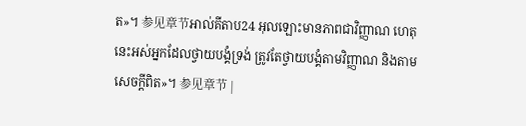ត»។ 参见章节អាល់គីតាប24 អុលឡោះមានភាពជាវិញ្ញាណ ហេតុនេះអស់អ្នកដែលថ្វាយបង្គំទ្រង់ ត្រូវតែថ្វាយបង្គំតាមវិញ្ញាណ និងតាមសេចក្ដីពិត»។ 参见章节 |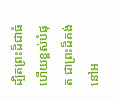ដ្បិតព្រះដ៏ជាធំ ហើយខ្ពស់បំផុត ជាព្រះដ៏គង់នៅអ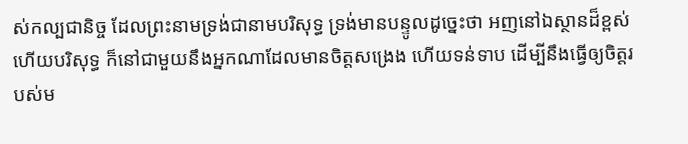ស់កល្បជានិច្ច ដែលព្រះនាមទ្រង់ជានាមបរិសុទ្ធ ទ្រង់មានបន្ទូលដូច្នេះថា អញនៅឯស្ថានដ៏ខ្ពស់ ហើយបរិសុទ្ធ ក៏នៅជាមួយនឹងអ្នកណាដែលមានចិត្តសង្រេង ហើយទន់ទាប ដើម្បីនឹងធ្វើឲ្យចិត្តរបស់ម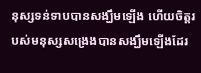នុស្សទន់ទាបបានសង្ឃឹមឡើង ហើយចិត្តរបស់មនុស្សសង្រេងបានសង្ឃឹមឡើងដែរ